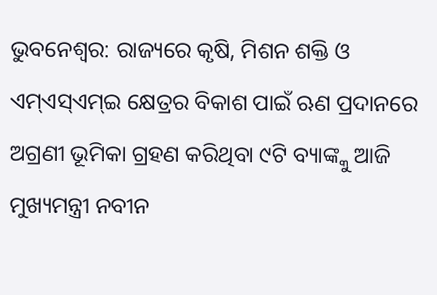ଭୁବନେଶ୍ୱର: ରାଜ୍ୟରେ କୃଷି, ମିଶନ ଶକ୍ତି ଓ ଏମ୍ଏସ୍ଏମ୍ଇ କ୍ଷେତ୍ରର ବିକାଶ ପାଇଁ ଋଣ ପ୍ରଦାନରେ ଅଗ୍ରଣୀ ଭୂମିକା ଗ୍ରହଣ କରିଥିବା ୯ଟି ବ୍ୟାଙ୍କ୍କୁ ଆଜି ମୁଖ୍ୟମନ୍ତ୍ରୀ ନବୀନ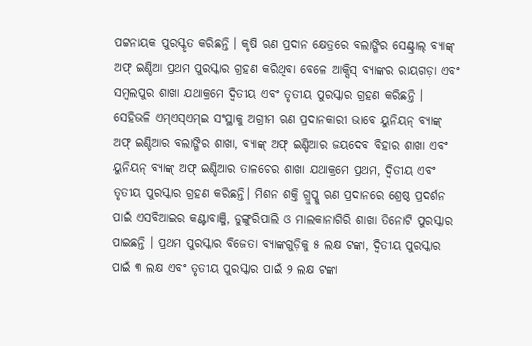ପଟ୍ଟନାୟକ ପୁରସ୍କୃତ କରିଛନ୍ତି । କୃଷି ଋଣ ପ୍ରଦାନ କ୍ଷେତ୍ରରେ ବଲାଙ୍ଗିର ସେଣ୍ଟ୍ରାଲ୍ ବ୍ୟାଙ୍କ୍ ଅଫ୍ ଇଣ୍ଡିଆ ପ୍ରଥମ ପୁରସ୍କାର ଗ୍ରହଣ କରିଥିବା ବେଳେ ଆକ୍ସିସ୍ ବ୍ୟାଙ୍କର ରାୟଗଡ଼ା ଏବଂ ସମ୍ବଲପୁର ଶାଖା ଯଥାକ୍ରମେ ଦ୍ୱିତୀୟ ଏବଂ ତୃତୀୟ ପୁରସ୍କାର ଗ୍ରହଣ କରିଛନ୍ତି । ସେହିଭଳି ଏମ୍ଏସ୍ଏମ୍ଇ ସଂସ୍ଥାକୁ ଅଗ୍ରୀମ ଋଣ ପ୍ରଦାନକାରୀ ଭାବେ ୟୁନିୟନ୍ ବ୍ୟାଙ୍କ୍ ଅଫ୍ ଇଣ୍ଡିଆର ବଲାଙ୍ଗିର ଶାଖା, ବ୍ୟାଙ୍କ୍ ଅଫ୍ ଇଣ୍ଡିଆର ଜୟଦେବ ବିହାର ଶାଖା ଏବଂ ୟୁନିୟନ୍ ବ୍ୟାଙ୍କ୍ ଅଫ୍ ଇଣ୍ଡିଆର ତାଳଚେର ଶାଖା ଯଥାକ୍ରମେ ପ୍ରଥମ, ଦ୍ୱିତୀୟ ଏବଂ ତୃତୀୟ ପୁରସ୍କାର ଗ୍ରହଣ କରିଛନ୍ତି। ମିଶନ ଶକ୍ତି ଗ୍ରୁପ୍କୁ ଋଣ ପ୍ରଦାନରେ ଶ୍ରେଷ୍ଠ ପ୍ରଦର୍ଶନ ପାଇଁ ଏସବିଆଇର କଣ୍ଟାବାଞ୍ଜି, ଡୁଙ୍ଗୁରିପାଲି ଓ ମାଲକାନାଗିରି ଶାଖା ତିନୋଟି ପୁରସ୍କାର ପାଇଛନ୍ତି । ପ୍ରଥମ ପୁରସ୍କାର ବିଜେତା ବ୍ୟାଙ୍କଗୁଡ଼ିକୁ ୫ ଲକ୍ଷ ଟଙ୍କା, ଦ୍ୱିତୀୟ ପୁରସ୍କାର ପାଇଁ ୩ ଲକ୍ଷ ଏବଂ ତୃତୀୟ ପୁରସ୍କାର ପାଇଁ ୨ ଲକ୍ଷ ଟଙ୍କା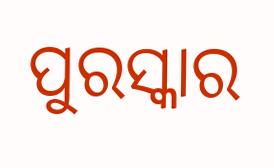ପୁରସ୍କାର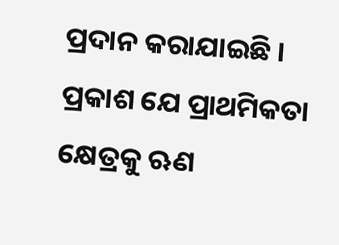ପ୍ରଦାନ କରାଯାଇଛି । ପ୍ରକାଶ ଯେ ପ୍ରାଥମିକତା କ୍ଷେତ୍ରକୁ ଋଣ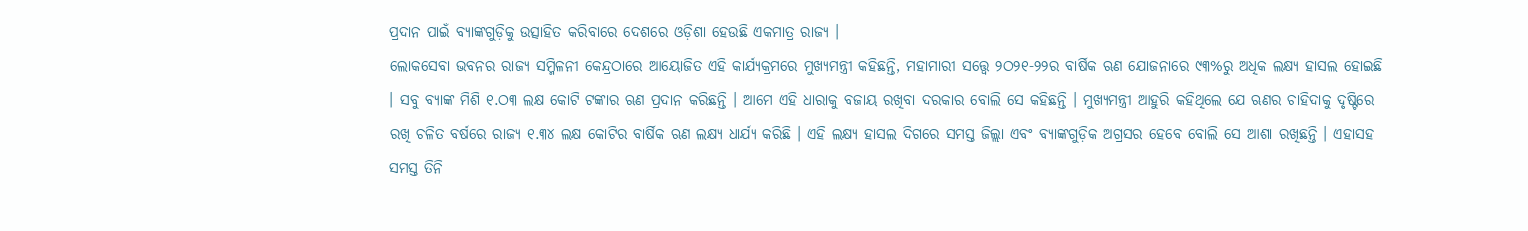ପ୍ରଦାନ ପାଇଁ ବ୍ୟାଙ୍କଗୁଡ଼ିକୁ ଉତ୍ସାହିତ କରିବାରେ ଦେଶରେ ଓଡ଼ିଶା ହେଉଛି ଏକମାତ୍ର ରାଜ୍ୟ ।
ଲୋକସେବା ଭବନର ରାଜ୍ୟ ସମ୍ମିଳନୀ କେନ୍ଦ୍ରଠାରେ ଆୟୋଜିତ ଏହି କାର୍ଯ୍ୟକ୍ରମରେ ମୁଖ୍ୟମନ୍ତ୍ରୀ କହିଛନ୍ତି, ମହାମାରୀ ସତ୍ତ୍ୱେ ୨ଠ୨୧-୨୨ର ବାର୍ଷିକ ଋଣ ଯୋଜନାରେ ୯୩%ରୁ ଅଧିକ ଲକ୍ଷ୍ୟ ହାସଲ ହୋଇଛି । ସବୁ ବ୍ୟାଙ୍କ ମିଶି ୧.ଠ୩ ଲକ୍ଷ କୋଟି ଟଙ୍କାର ଋଣ ପ୍ରଦାନ କରିଛନ୍ତି । ଆମେ ଏହି ଧାରାକୁ ବଜାୟ ରଖିବା ଦରକାର ବୋଲି ସେ କହିଛନ୍ତି । ମୁଖ୍ୟମନ୍ତ୍ରୀ ଆହୁରି କହିଥିଲେ ଯେ ଋଣର ଚାହିଦାକୁ ଦୃଷ୍ଟିରେ ରଖି ଚଳିତ ବର୍ଷରେ ରାଜ୍ୟ ୧.୩୪ ଲକ୍ଷ କୋଟିର ବାର୍ଷିକ ଋଣ ଲକ୍ଷ୍ୟ ଧାର୍ଯ୍ୟ କରିଛି । ଏହି ଲକ୍ଷ୍ୟ ହାସଲ ଦିଗରେ ସମସ୍ତ ଜିଲ୍ଲା ଏବଂ ବ୍ୟାଙ୍କଗୁଡ଼ିକ ଅଗ୍ରସର ହେବେ ବୋଲି ସେ ଆଶା ରଖିଛନ୍ତି । ଏହାସହ ସମସ୍ତ ତିନି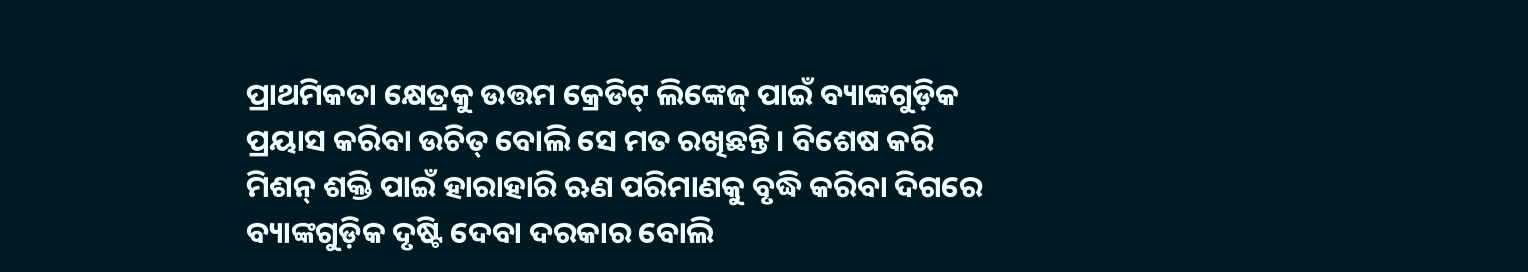ପ୍ରାଥମିକତା କ୍ଷେତ୍ରକୁ ଉତ୍ତମ କ୍ରେଡିଟ୍ ଲିଙ୍କେଜ୍ ପାଇଁ ବ୍ୟାଙ୍କଗୁଡ଼ିକ ପ୍ରୟାସ କରିବା ଉଚିତ୍ ବୋଲି ସେ ମତ ରଖିଛନ୍ତି । ବିଶେଷ କରି ମିଶନ୍ ଶକ୍ତି ପାଇଁ ହାରାହାରି ଋଣ ପରିମାଣକୁ ବୃଦ୍ଧି କରିବା ଦିଗରେ ବ୍ୟାଙ୍କଗୁଡ଼ିକ ଦୃଷ୍ଟି ଦେବା ଦରକାର ବୋଲି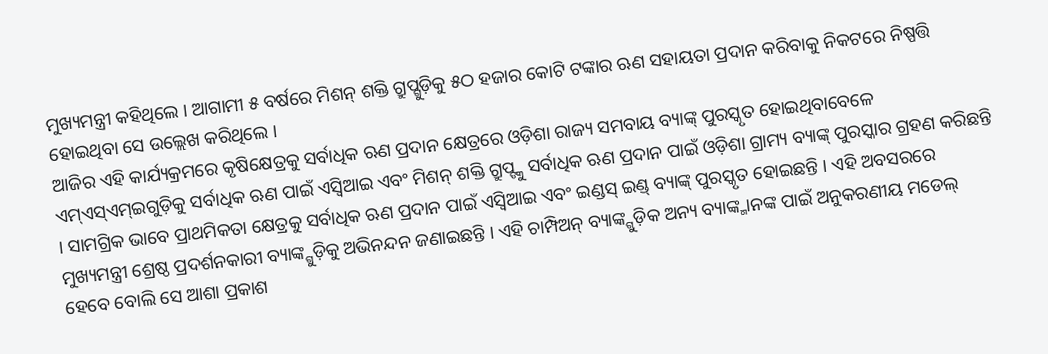ମୁଖ୍ୟମନ୍ତ୍ରୀ କହିଥିଲେ । ଆଗାମୀ ୫ ବର୍ଷରେ ମିଶନ୍ ଶକ୍ତି ଗ୍ରୁପ୍ଗୁଡ଼ିକୁ ୫ଠ ହଜାର କୋଟି ଟଙ୍କାର ଋଣ ସହାୟତା ପ୍ରଦାନ କରିବାକୁ ନିକଟରେ ନିଷ୍ପତ୍ତି ହୋଇଥିବା ସେ ଉଲ୍ଲେଖ କରିଥିଲେ ।
ଆଜିର ଏହି କାର୍ଯ୍ୟକ୍ରମରେ କୃଷିକ୍ଷେତ୍ରକୁ ସର୍ବାଧିକ ଋଣ ପ୍ରଦାନ କ୍ଷେତ୍ରରେ ଓଡ଼ିଶା ରାଜ୍ୟ ସମବାୟ ବ୍ୟାଙ୍କ୍ ପୁରସ୍କୃତ ହୋଇଥିବାବେଳେ ଏମ୍ଏସ୍ଏମ୍ଇଗୁଡ଼ିକୁ ସର୍ବାଧିକ ଋଣ ପାଇଁ ଏସ୍ବିଆଇ ଏବଂ ମିଶନ୍ ଶକ୍ତି ଗ୍ରୁପ୍ଙ୍କୁ ସର୍ବାଧିକ ଋଣ ପ୍ରଦାନ ପାଇଁ ଓଡ଼ିଶା ଗ୍ରାମ୍ୟ ବ୍ୟାଙ୍କ୍ ପୁରସ୍କାର ଗ୍ରହଣ କରିଛନ୍ତି । ସାମଗ୍ରିକ ଭାବେ ପ୍ରାଥମିକତା କ୍ଷେତ୍ରକୁ ସର୍ବାଧିକ ଋଣ ପ୍ରଦାନ ପାଇଁ ଏସ୍ବିଆଇ ଏବଂ ଇଣ୍ଡସ୍ ଇଣ୍ଡ୍ ବ୍ୟାଙ୍କ୍ ପୁରସ୍କୃତ ହୋଇଛନ୍ତି । ଏହି ଅବସରରେ ମୁଖ୍ୟମନ୍ତ୍ରୀ ଶ୍ରେଷ୍ଠ ପ୍ରଦର୍ଶନକାରୀ ବ୍ୟାଙ୍କ୍ଗୁଡ଼ିକୁ ଅଭିନନ୍ଦନ ଜଣାଇଛନ୍ତି । ଏହି ଚାମ୍ପିଅନ୍ ବ୍ୟାଙ୍କ୍ଗୁଡ଼ିକ ଅନ୍ୟ ବ୍ୟାଙ୍କ୍ମାନଙ୍କ ପାଇଁ ଅନୁକରଣୀୟ ମଡେଲ୍ ହେବେ ବୋଲି ସେ ଆଶା ପ୍ରକାଶ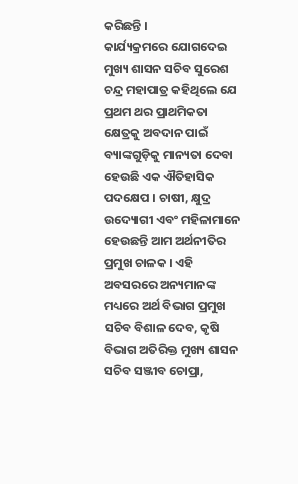କରିଛନ୍ତି ।
କାର୍ଯ୍ୟକ୍ରମରେ ଯୋଗଦେଇ ମୁଖ୍ୟ ଶାସନ ସଚିବ ସୁରେଶ ଚନ୍ଦ୍ର ମହାପାତ୍ର କହିଥିଲେ ଯେ ପ୍ରଥମ ଥର ପ୍ରାଥମିକତା କ୍ଷେତ୍ରକୁ ଅବଦାନ ପାଇଁ ବ୍ୟାଙ୍କଗୁଡ଼ିକୁ ମାନ୍ୟତା ଦେବା ହେଉଛି ଏକ ଐତିହାସିକ ପଦକ୍ଷେପ । ଚାଷୀ, କ୍ଷୁଦ୍ର ଉଦ୍ୟୋଗୀ ଏବଂ ମହିଳାମାନେ ହେଉଛନ୍ତି ଆମ ଅର୍ଥନୀତିର ପ୍ରମୁଖ ଚାଳକ । ଏହି ଅବସରରେ ଅନ୍ୟମାନଙ୍କ ମଧ୍ୟରେ ଅର୍ଥ ବିଭାଗ ପ୍ରମୁଖ ସଚିବ ବିଶାଳ ଦେବ, କୃଷି ବିଭାଗ ଅତିରିକ୍ତ ମୁଖ୍ୟ ଶାସନ ସଚିବ ସଞ୍ଜୀବ ଚୋପ୍ରା,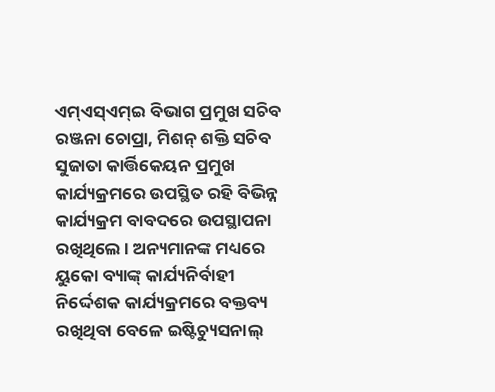ଏମ୍ଏସ୍ଏମ୍ଇ ବିଭାଗ ପ୍ରମୁଖ ସଚିବ ରଞ୍ଜନା ଚୋପ୍ରା, ମିଶନ୍ ଶକ୍ତି ସଚିବ ସୁଜାତା କାର୍ତ୍ତିକେୟନ ପ୍ରମୁଖ କାର୍ଯ୍ୟକ୍ରମରେ ଉପସ୍ଥିତ ରହି ବିଭିନ୍ନ କାର୍ଯ୍ୟକ୍ରମ ବାବଦରେ ଉପସ୍ଥାପନା ରଖିଥିଲେ । ଅନ୍ୟମାନଙ୍କ ମଧ୍ୟରେ ୟୁକୋ ବ୍ୟାଙ୍କ୍ କାର୍ଯ୍ୟନିର୍ବାହୀ ନିର୍ଦ୍ଦେଶକ କାର୍ଯ୍ୟକ୍ରମରେ ବକ୍ତବ୍ୟ ରଖିଥିବା ବେଳେ ଇଷ୍ଟିଚ୍ୟୁସନାଲ୍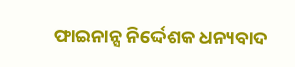ଫାଇନାନ୍ସ ନିର୍ଦ୍ଦେଶକ ଧନ୍ୟବାଦ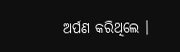ଅର୍ପଣ କରିଥିଲେ ।